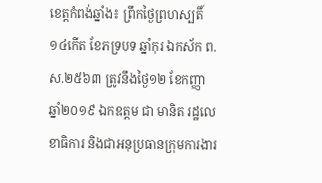ខេត្តកំពង់ឆ្នាំង៖ ព្រឹកថ្ងៃព្រហស្បតិ៍ ១៤កើត ខែភទ្របទ ឆ្នាំកុរ ឯកស័ក ព.ស.២៥៦៣ ត្រូវនឹងថ្ងៃ១២ ខែកញ្ញា ឆ្នាំ២០១៩ ឯកឧត្តម ជា មានិត រដ្ឋលេខាធិការ និងជាអនុប្រធានក្រុមការងារ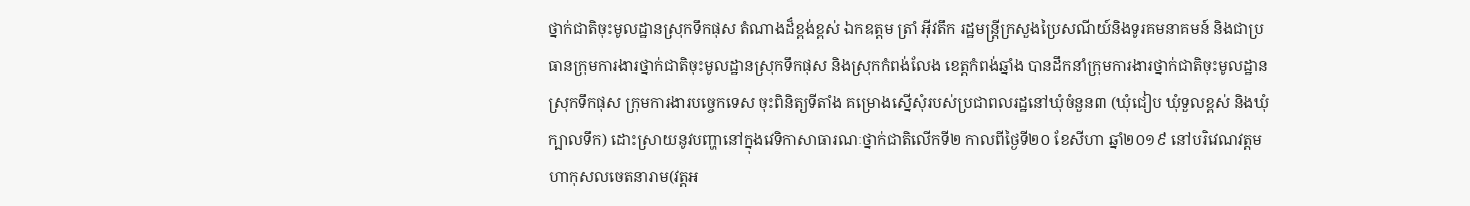ថ្នាក់ជាតិចុះមូលដ្ឋានស្រុកទឹកផុស តំណាងដ៏ខ្ពង់ខ្ពស់ ឯកឧត្តម ត្រាំ អុីវតឹក រដ្ឋមន្ត្រីក្រសួងប្រៃសណីយ៍និងទូរគមនាគមន៍ និងជាប្រធានក្រុមការងារថ្នាក់ជាតិចុះមូលដ្ឋានស្រុកទឹកផុស និងស្រុកកំពង់លែង ខេត្តកំពង់ឆ្នាំង បានដឹកនាំក្រុមការងារថ្នាក់ជាតិចុះមូលដ្ឋានស្រុកទឹកផុស ក្រុមការងារបច្ចេកទេស ចុះពិនិត្យទីតាំង គម្រោងស្នើសុំរបស់ប្រជាពលរដ្ឋនៅឃុំចំនួន៣ (ឃុំជៀប ឃុំទួលខ្ពស់ និងឃុំក្បាលទឹក) ដោះស្រាយនូវបញ្ហានៅក្នុងវេទិកាសាធារណៈថ្នាក់ជាតិលើកទី២ កាលពីថ្ងៃទី២០ ខែសីហា ឆ្នាំ២០១៩ នៅបរិវេណវត្តមហាកុសលចេតនារាម(វត្តអ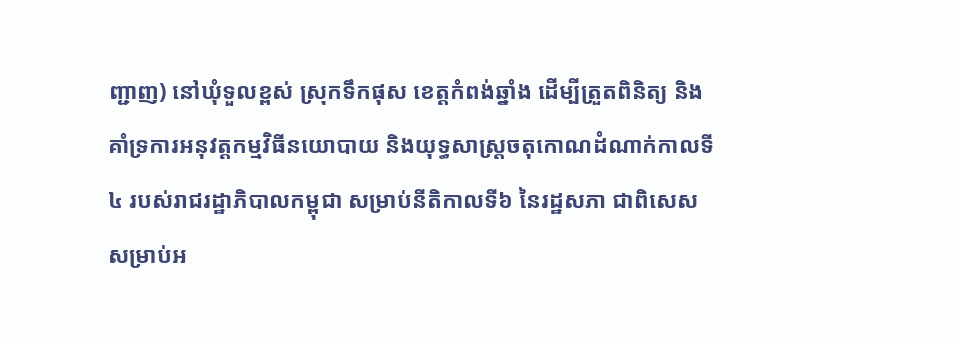ញ្ជាញ) នៅឃុំទួលខ្ពស់ ស្រុកទឹកផុស ខេត្តកំពង់ឆ្នាំង ដើម្បីត្រួតពិនិត្យ និងគាំទ្រការអនុវត្តកម្មវិធីនយោបាយ និងយុទ្ធសាស្ត្រចតុកោណដំណាក់កាលទី៤ របស់រាជរដ្ឋាភិបាលកម្ពុជា សម្រាប់នីតិកាលទី៦ នៃរដ្ឋសភា ជាពិសេសសម្រាប់អ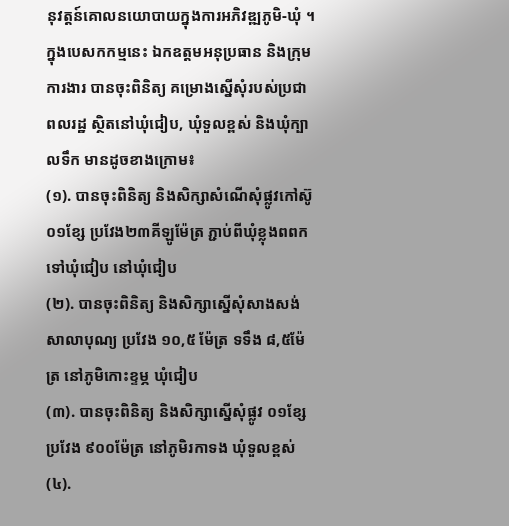នុវត្តន៍គោលនយោបាយក្នុងការអភិវឌ្ឍភូមិ-ឃុំ ។
ក្នុងបេសកកម្មនេះ ឯកឧត្តមអនុប្រធាន និងក្រុមការងារ បានចុះពិនិត្យ គម្រោងស្នើសុំរបស់ប្រជាពលរដ្ឋ ស្ថិតនៅឃុំជៀប, ឃុំទួលខ្ពស់ និងឃុំក្បាលទឹក មានដូចខាងក្រោម៖
(១). បានចុះពិនិត្យ និងសិក្សាសំណើសុំផ្លូវកៅស៊ូ ០១ខ្សែ ប្រវែង២៣គីឡូម៉ែត្រ ភ្ជាប់ពីឃុំខ្លុងពពក ទៅឃុំជៀប នៅឃុំជៀប
(២). បានចុះពិនិត្យ និងសិក្សាស្នើសុំសាងសង់សាលាបុណ្យ ប្រវែង ១០,៥ ម៉ែត្រ ទទឹង ៨,៥ម៉ែត្រ នៅភូមិកោះខ្ទម្ភ ឃុំជៀប
(៣). បានចុះពិនិត្យ និងសិក្សាស្នើសុំផ្លូវ ០១ខ្សែប្រវែង ៩០០ម៉ែត្រ នៅភូមិរកាទង ឃុំទួលខ្ពស់
(៤).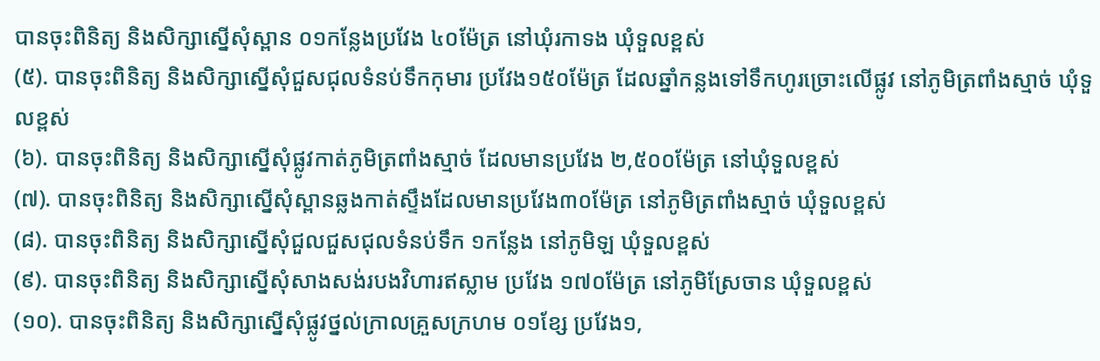បានចុះពិនិត្យ និងសិក្សាស្នើសុំស្ពាន ០១កន្លែងប្រវែង ៤០ម៉ែត្រ នៅឃុំរកាទង ឃុំទួលខ្ពស់
(៥). បានចុះពិនិត្យ និងសិក្សាស្នើសុំជួសជុលទំនប់ទឹកកុមារ ប្រវែង១៥០ម៉ែត្រ ដែលឆ្នាំកន្លងទៅទឹកហូរច្រោះលើផ្លូវ នៅភូមិត្រពាំងស្មាច់ ឃុំទួលខ្ពស់
(៦). បានចុះពិនិត្យ និងសិក្សាស្នើសុំផ្លូវកាត់ភូមិត្រពាំងស្មាច់ ដែលមានប្រវែង ២,៥០០ម៉ែត្រ នៅឃុំទួលខ្ពស់
(៧). បានចុះពិនិត្យ និងសិក្សាស្នើសុំស្ពានឆ្លងកាត់ស្ទឹងដែលមានប្រវែង៣០ម៉ែត្រ នៅភូមិត្រពាំងស្មាច់ ឃុំទួលខ្ពស់
(៨). បានចុះពិនិត្យ និងសិក្សាស្នើសុំជួលជួសជុលទំនប់ទឹក ១កន្លែង នៅភូមិឡ ឃុំទួលខ្ពស់
(៩). បានចុះពិនិត្យ និងសិក្សាស្នើសុំសាងសង់របងវិហារឥស្លាម ប្រវែង ១៧០ម៉ែត្រ នៅភូមិស្រែចាន ឃុំទួលខ្ពស់
(១០). បានចុះពិនិត្យ និងសិក្សាស្នើសុំផ្លូវថ្នល់ក្រាលគ្រួសក្រហម ០១ខ្សែ ប្រវែង១,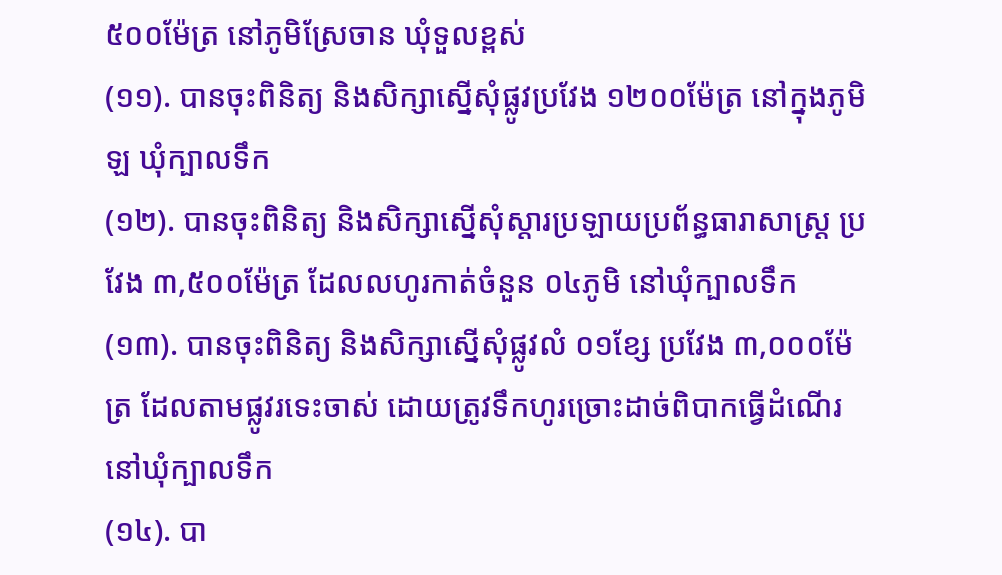៥០០ម៉ែត្រ នៅភូមិស្រែចាន ឃុំទួលខ្ពស់
(១១). បានចុះពិនិត្យ និងសិក្សាស្នើសុំផ្លូវប្រវែង ១២០០ម៉ែត្រ នៅក្នុងភូមិឡ ឃុំក្បាលទឹក
(១២). បានចុះពិនិត្យ និងសិក្សាស្នើសុំស្តារប្រឡាយប្រព័ន្ធធារាសាស្ត្រ ប្រវែង ៣,៥០០ម៉ែត្រ ដែលលហូរកាត់ចំនួន ០៤ភូមិ នៅឃុំក្បាលទឹក
(១៣). បានចុះពិនិត្យ និងសិក្សាស្នើសុំផ្លូវលំ ០១ខ្សែ ប្រវែង ៣,០០០ម៉ែត្រ ដែលតាមផ្លូវរទេះចាស់ ដោយត្រូវទឹកហូរច្រោះដាច់ពិបាកធ្វើដំណើរ នៅឃុំក្បាលទឹក
(១៤). បា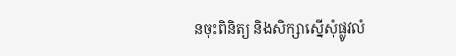នចុះពិនិត្យ និងសិក្សាស្នើសុំផ្លូវលំ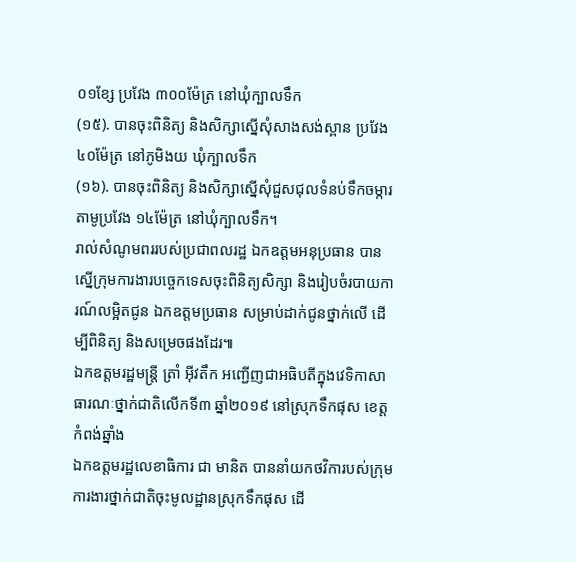០១ខ្សែ ប្រវែង ៣០០ម៉ែត្រ នៅឃុំក្បាលទឹក
(១៥). បានចុះពិនិត្យ និងសិក្សាស្នើសុំសាងសង់ស្ពាន ប្រវែង៤០ម៉ែត្រ នៅភូមិងយ ឃុំក្បាលទឹក
(១៦). បានចុះពិនិត្យ និងសិក្សាស្នើសុំជួសជុលទំនប់ទឹកចម្ការតាមូប្រវែង ១៤ម៉ែត្រ នៅឃុំក្បាលទឹក។
រាល់សំណូមពររបស់ប្រជាពលរដ្ឋ ឯកឧត្តមអនុប្រធាន បានស្នើក្រុមការងារបច្ចេកទេសចុះពិនិត្យសិក្សា និងរៀបចំរបាយការណ៍លម្អិតជូន ឯកឧត្តមប្រធាន សម្រាប់ដាក់ជូនថ្នាក់លើ ដើម្បីពិនិត្យ និងសម្រេចផងដែរ៕
ឯកឧត្តមរដ្ឋមន្ត្រី ត្រាំ អុីវតឹក អញ្ជើញជាអធិបតីក្នុងវេទិកាសាធារណៈថ្នាក់ជាតិលើកទី៣ ឆ្នាំ២០១៩ នៅស្រុកទឹកផុស ខេត្តកំពង់ឆ្នាំង
ឯកឧត្តមរដ្ឋលេខាធិការ ជា មានិត បាននាំយកថវិការបស់ក្រុមការងារថ្នាក់ជាតិចុះមូលដ្ឋានស្រុកទឹកផុស ដើ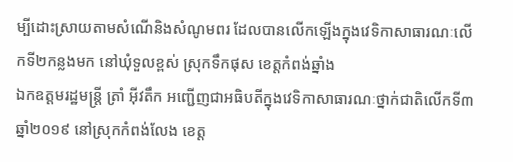ម្បីដោះស្រាយតាមសំណើនិងសំណូមពរ ដែលបានលើកឡើងក្នុងវេទិកាសាធារណៈលើកទី២កន្លងមក នៅឃុំទួលខ្ពស់ ស្រុកទឹកផុស ខេត្តកំពង់ឆ្នាំង
ឯកឧត្តមរដ្ឋមន្ត្រី ត្រាំ អុីវតឹក អញ្ជើញជាអធិបតីក្នុងវេទិកាសាធារណៈថ្នាក់ជាតិលើកទី៣ ឆ្នាំ២០១៩ នៅស្រុកកំពង់លែង ខេត្ត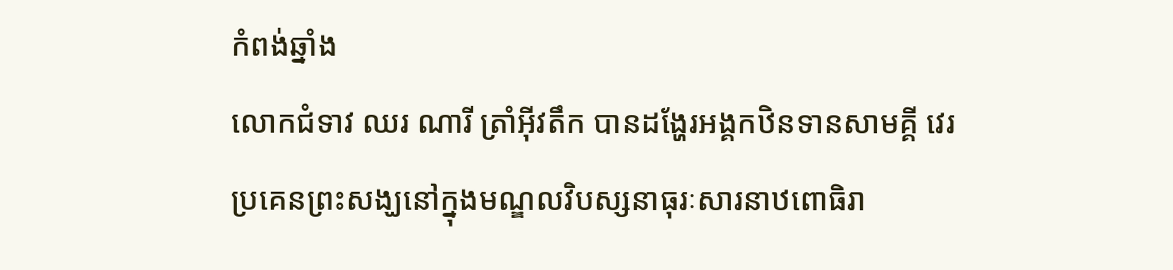កំពង់ឆ្នាំង
លោកជំទាវ ឈរ ណារី ត្រាំអុីវតឹក បានដង្ហែរអង្គកឋិនទានសាមគ្គី វេរប្រគេនព្រះសង្ឃនៅក្នុងមណ្ឌលវិបស្សនាធុរៈសារនាឋពោធិរា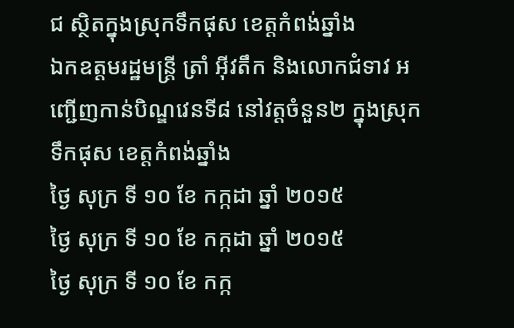ជ ស្ថិតក្នុងស្រុកទឹកផុស ខេត្តកំពង់ឆ្នាំង
ឯកឧត្តមរដ្ឋមន្ត្រី ត្រាំ អុីវតឹក និងលោកជំទាវ អញ្ជើញកាន់បិណ្ឌវេនទី៨ នៅវត្តចំនួន២ ក្នុងស្រុកទឹកផុស ខេត្តកំពង់ឆ្នាំង
ថ្ងៃ សុក្រ ទី ១០ ខែ កក្កដា ឆ្នាំ ២០១៥
ថ្ងៃ សុក្រ ទី ១០ ខែ កក្កដា ឆ្នាំ ២០១៥
ថ្ងៃ សុក្រ ទី ១០ ខែ កក្ក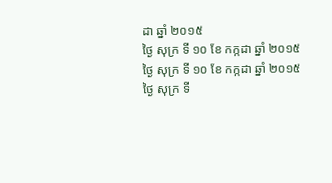ដា ឆ្នាំ ២០១៥
ថ្ងៃ សុក្រ ទី ១០ ខែ កក្កដា ឆ្នាំ ២០១៥
ថ្ងៃ សុក្រ ទី ១០ ខែ កក្កដា ឆ្នាំ ២០១៥
ថ្ងៃ សុក្រ ទី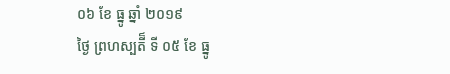០៦ ខែ ធ្នូ ឆ្នាំ ២០១៩
ថ្ងៃ ព្រហស្បតី៏ ទី ០៥ ខែ ធ្នូ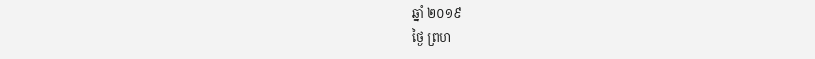ឆ្នាំ ២០១៩
ថ្ងៃ ព្រហ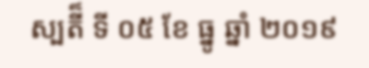ស្បតី៏ ទី ០៥ ខែ ធ្នូ ឆ្នាំ ២០១៩